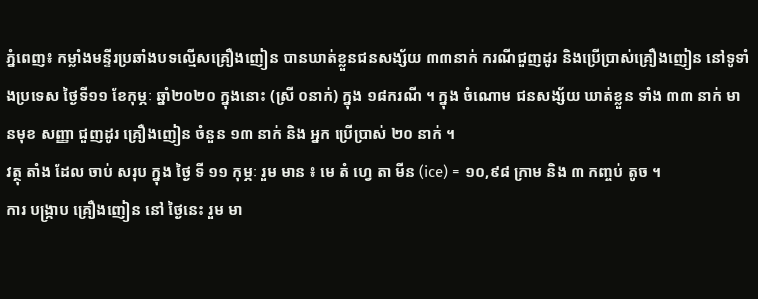ភ្នំពេញ៖ កម្លាំងមន្ទីរប្រឆាំងបទល្មើសគ្រឿងញៀន បានឃាត់ខ្លួនជនសង្ស័យ ៣៣នាក់ ករណីជួញដូរ និងប្រើប្រាស់គ្រឿងញៀន នៅទូទាំងប្រទេស ថ្ងៃទី១១ ខែកុម្ភៈ ឆ្នាំ២០២០ ក្នុងនោះ (ស្រី ០នាក់) ក្នុង ១៨ករណី ។ ក្នុង ចំណោម ជនសង្ស័យ ឃាត់ខ្លួន ទាំង ៣៣ នាក់ មានមុខ សញ្ញា ជួញដូរ គ្រឿងញៀន ចំនួន ១៣ នាក់ និង អ្នក ប្រើប្រាស់ ២០ នាក់ ។
វត្ថុ តាំង ដែល ចាប់ សរុប ក្នុង ថ្ងៃ ទី ១១ កុម្ភៈ រួម មាន ៖ មេ តំ ហ្វេ តា មីន (ice) = ១០,៩៨ ក្រាម និង ៣ កញ្ចប់ តូច ។
ការ បង្ក្រាប គ្រឿងញៀន នៅ ថ្ងៃនេះ រួម មា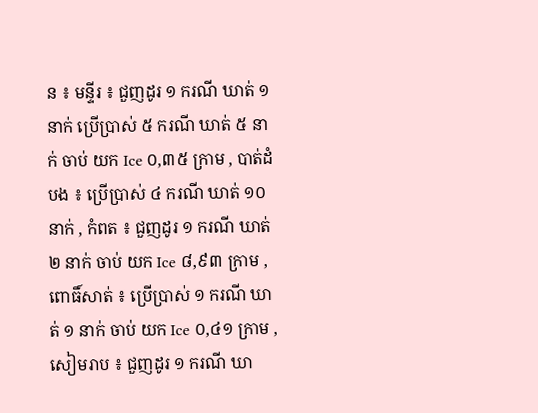ន ៖ មន្ទីរ ៖ ជួញដូរ ១ ករណី ឃាត់ ១ នាក់ ប្រើប្រាស់ ៥ ករណី ឃាត់ ៥ នាក់ ចាប់ យក Ice ០,៣៥ ក្រាម , បាត់ដំបង ៖ ប្រើប្រាស់ ៤ ករណី ឃាត់ ១០ នាក់ , កំពត ៖ ជួញដូរ ១ ករណី ឃាត់ ២ នាក់ ចាប់ យក Ice ៨,៩៣ ក្រាម , ពោធិ៍សាត់ ៖ ប្រើប្រាស់ ១ ករណី ឃាត់ ១ នាក់ ចាប់ យក Ice ០,៤១ ក្រាម , សៀមរាប ៖ ជួញដូរ ១ ករណី ឃា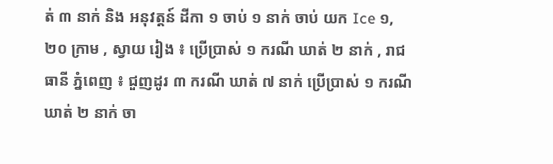ត់ ៣ នាក់ និង អនុវត្តន៍ ដីកា ១ ចាប់ ១ នាក់ ចាប់ យក Ice ១,២០ ក្រាម , ស្វាយ រៀង ៖ ប្រើប្រាស់ ១ ករណី ឃាត់ ២ នាក់ , រាជធានី ភ្នំពេញ ៖ ជួញដូរ ៣ ករណី ឃាត់ ៧ នាក់ ប្រើប្រាស់ ១ ករណី ឃាត់ ២ នាក់ ចា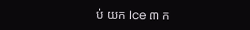ប់ យក Ice ៣ ក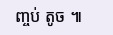ញ្ចប់ តូច ៕